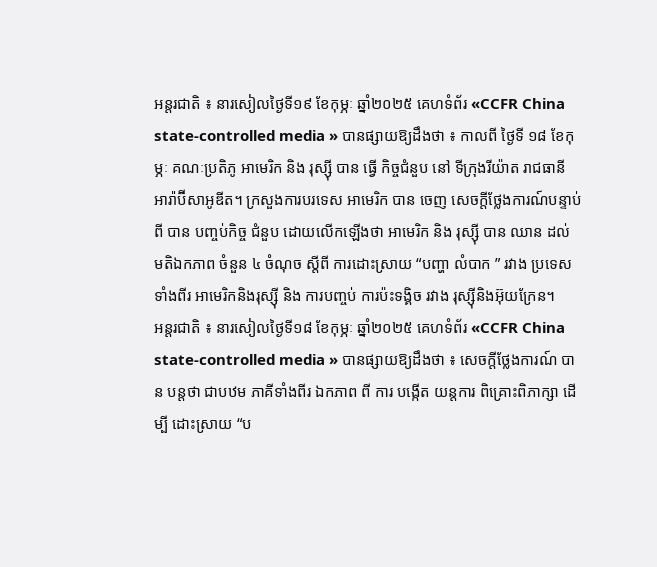អន្តរជាតិ ៖ នារសៀលថ្ងៃទី១៩ ខែកុម្ភៈ ឆ្នាំ២០២៥ គេហទំព័រ «CCFR China state-controlled media » បានផ្សាយឱ្យដឹងថា ៖ កាលពី ថ្ងៃទី ១៨ ខែកុម្ភៈ គណៈប្រតិភូ អាមេរិក និង រុស្ស៊ី បាន ធ្វើ កិច្ចជំនួប នៅ ទីក្រុងរីយ៉ាត រាជធានី អារ៉ាប៊ីសាអូឌីត។ ក្រសួងការបរទេស អាមេរិក បាន ចេញ សេចក្តីថ្លែងការណ៍បន្ទាប់ ពី បាន បញ្ចប់កិច្ច ជំនួប ដោយលើកឡើងថា អាមេរិក និង រុស្ស៊ី បាន ឈាន ដល់ មតិឯកភាព ចំនួន ៤ ចំណុច ស្តីពី ការដោះស្រាយ “បញ្ហា លំបាក ” រវាង ប្រទេសទាំងពីរ អាមេរិកនិងរុស្ស៊ី និង ការបញ្ចប់ ការប៉ះទង្គិច រវាង រុស្ស៊ីនិងអ៊ុយក្រែន។
អន្តរជាតិ ៖ នារសៀលថ្ងៃទី១៨ ខែកុម្ភៈ ឆ្នាំ២០២៥ គេហទំព័រ «CCFR China state-controlled media » បានផ្សាយឱ្យដឹងថា ៖ សេចក្តីថ្លែងការណ៍ បាន បន្ដថា ជាបឋម ភាគីទាំងពីរ ឯកភាព ពី ការ បង្កើត យន្តការ ពិគ្រោះពិភាក្សា ដើម្បី ដោះស្រាយ “ប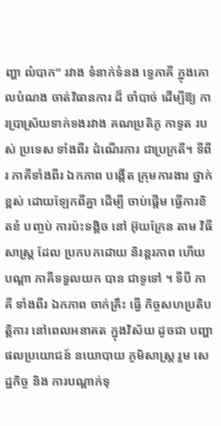ញ្ហា លំបាក” រវាង ទំនាក់ទំនង ទ្វេភាគី ក្នុងគោលបំណង ចាត់វិធានការ ដ៏ ចាំបាច់ ដើម្បីឱ្យ ការប្រាស្រ័យទាក់ទងរវាង គណប្រតិភូ កាទូត របស់ ប្រទេស ទាំងពីរ ដំណើរការ ជាប្រក្រតី។ ទីពីរ ភាគីទាំងពីរ ឯកភាព បង្កើត ក្រុមការងារ ថ្នាក់ខ្ពស់ ដោយឡែកពីគ្នា ដើម្បី ចាប់ផ្តើម ធ្វើការខិតខំ បញ្ចប់ ការប៉ះទង្គិច នៅ អ៊ុយក្រែន តាម វិធីសាស្ត្រ ដែល ប្រកបកដោយ និរន្តរភាព ហើយ បណ្តា ភាគីទទួលយក បាន ជាទូទៅ ។ ទីបី ភាគី ទាំងពីរ ឯកភាព ចាក់គ្រឹះ ធ្វើ កិច្ចសហប្រតិបត្តិការ នៅពេលអនាគត ក្នុងវិស័យ ដូចជា បញ្ហា ផលប្រយោជន៍ នយោបាយ ភូមិសាស្ត្រ រួម សេដ្ឋកិច្ច និង ការបណ្តាក់ទុ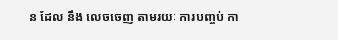ន ដែល នឹង លេចចេញ តាមរយៈ ការបញ្ចប់ កា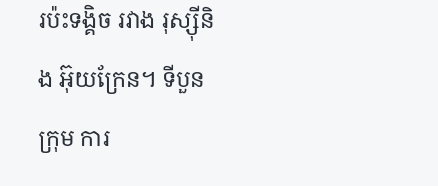រប៉ះទង្គិច រវាង រុស្ស៊ីនិង អ៊ុយក្រែន។ ទីបួន ក្រុម ការ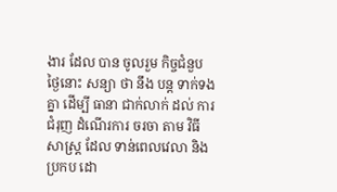ងារ ដែល បាន ចូលរួម កិច្ចជំនួប ថ្ងៃនោះ សន្យា ថា នឹង បន្ត ទាក់ទងគ្នា ដើម្បី ធានា ជាក់លាក់ ដល់ ការ ជំរុញ ដំណើរការ ចរចា តាម វិធីសាស្ត្រ ដែល ទាន់ពេលវេលា និង ប្រកប ដោ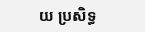យ ប្រសិទ្ធ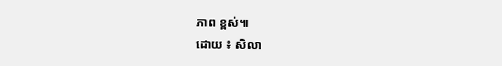ភាព ខ្ពស់៕
ដោយ ៖ សិលា